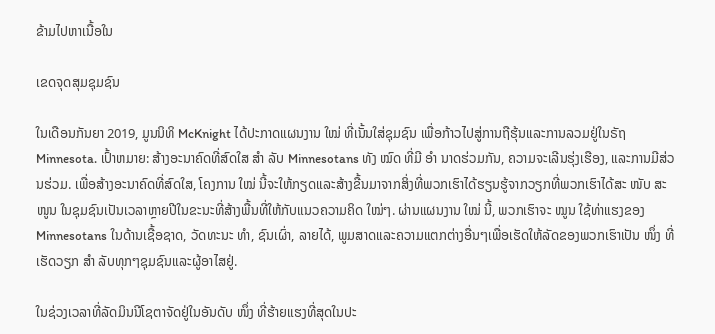ຂ້າມໄປຫາເນື້ອໃນ

ເຂດຈຸດສຸມຊຸມຊົນ

ໃນເດືອນກັນຍາ 2019, ມູນນິທິ McKnight ໄດ້ປະກາດແຜນງານ ໃໝ່ ທີ່ເນັ້ນໃສ່ຊຸມຊົນ ເພື່ອກ້າວໄປສູ່ການຖືຮຸ້ນແລະການລວມຢູ່ໃນຣັຖ Minnesota. ເປົ້າຫມາຍ: ສ້າງອະນາຄົດທີ່ສົດໃສ ສຳ ລັບ Minnesotans ທັງ ໝົດ ທີ່ມີ ອຳ ນາດຮ່ວມກັນ, ຄວາມຈະເລີນຮຸ່ງເຮືອງ, ແລະການມີສ່ວນຮ່ວມ. ເພື່ອສ້າງອະນາຄົດທີ່ສົດໃສ, ໂຄງການ ໃໝ່ ນີ້ຈະໃຫ້ກຽດແລະສ້າງຂື້ນມາຈາກສິ່ງທີ່ພວກເຮົາໄດ້ຮຽນຮູ້ຈາກວຽກທີ່ພວກເຮົາໄດ້ສະ ໜັບ ສະ ໜູນ ໃນຊຸມຊົນເປັນເວລາຫຼາຍປີໃນຂະນະທີ່ສ້າງພື້ນທີ່ໃຫ້ກັບແນວຄວາມຄິດ ໃໝ່ໆ. ຜ່ານແຜນງານ ໃໝ່ ນີ້, ພວກເຮົາຈະ ໝູນ ໃຊ້ທ່າແຮງຂອງ Minnesotans ໃນດ້ານເຊື້ອຊາດ, ວັດທະນະ ທຳ, ຊົນເຜົ່າ, ລາຍໄດ້, ພູມສາດແລະຄວາມແຕກຕ່າງອື່ນໆເພື່ອເຮັດໃຫ້ລັດຂອງພວກເຮົາເປັນ ໜຶ່ງ ທີ່ເຮັດວຽກ ສຳ ລັບທຸກໆຊຸມຊົນແລະຜູ້ອາໄສຢູ່.

ໃນຊ່ວງເວລາທີ່ລັດມິນນີໂຊຕາຈັດຢູ່ໃນອັນດັບ ໜຶ່ງ ທີ່ຮ້າຍແຮງທີ່ສຸດໃນປະ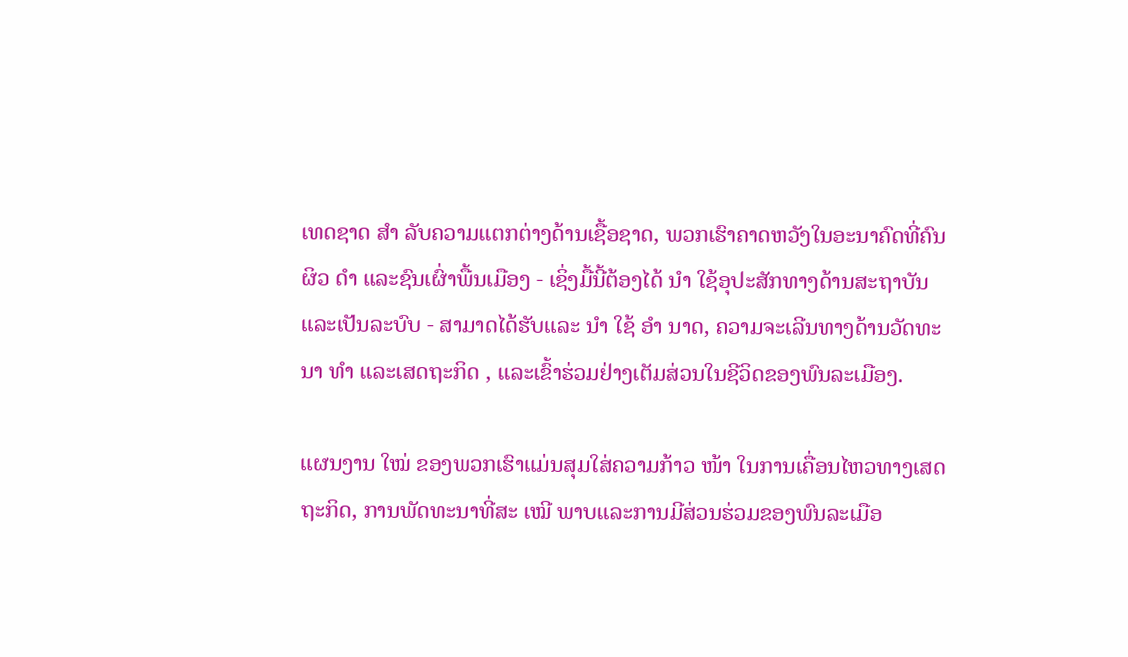ເທດຊາດ ສຳ ລັບຄວາມແຕກຕ່າງດ້ານເຊື້ອຊາດ, ພວກເຮົາຄາດຫວັງໃນອະນາຄົດທີ່ຄົນຜິວ ດຳ ແລະຊົນເຜົ່າພື້ນເມືອງ - ເຊິ່ງມື້ນີ້ຕ້ອງໄດ້ ນຳ ໃຊ້ອຸປະສັກທາງດ້ານສະຖາບັນແລະເປັນລະບົບ - ສາມາດໄດ້ຮັບແລະ ນຳ ໃຊ້ ອຳ ນາດ, ຄວາມຈະເລີນທາງດ້ານວັດທະນາ ທຳ ແລະເສດຖະກິດ , ແລະເຂົ້າຮ່ວມຢ່າງເຕັມສ່ວນໃນຊີວິດຂອງພົນລະເມືອງ.

ແຜນງານ ໃໝ່ ຂອງພວກເຮົາແມ່ນສຸມໃສ່ຄວາມກ້າວ ໜ້າ ໃນການເຄື່ອນໄຫວທາງເສດຖະກິດ, ການພັດທະນາທີ່ສະ ເໝີ ພາບແລະການມີສ່ວນຮ່ວມຂອງພົນລະເມືອ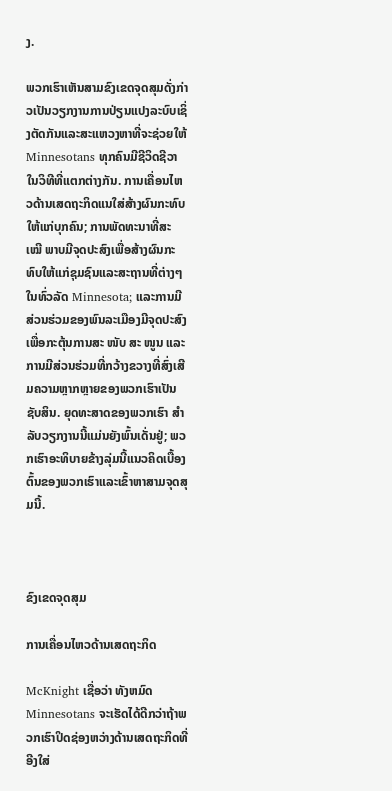ງ.

ພວກເຮົາເຫັນສາມຂົງເຂດຈຸດສຸມດັ່ງກ່າວເປັນວຽກງານການປ່ຽນແປງລະບົບເຊິ່ງຕັດກັນແລະສະແຫວງຫາທີ່ຈະຊ່ວຍໃຫ້ Minnesotans ທຸກຄົນມີຊີວິດຊີວາໃນວິທີທີ່ແຕກຕ່າງກັນ. ການເຄື່ອນໄຫວດ້ານເສດຖະກິດແນໃສ່ສ້າງຜົນກະທົບໃຫ້ແກ່ບຸກຄົນ; ການພັດທະນາທີ່ສະ ເໝີ ພາບມີຈຸດປະສົງເພື່ອສ້າງຜົນກະທົບໃຫ້ແກ່ຊຸມຊົນແລະສະຖານທີ່ຕ່າງໆໃນທົ່ວລັດ Minnesota; ແລະການມີສ່ວນຮ່ວມຂອງພົນລະເມືອງມີຈຸດປະສົງເພື່ອກະຕຸ້ນການສະ ໜັບ ສະ ໜູນ ແລະການມີສ່ວນຮ່ວມທີ່ກວ້າງຂວາງທີ່ສົ່ງເສີມຄວາມຫຼາກຫຼາຍຂອງພວກເຮົາເປັນຊັບສິນ. ຍຸດທະສາດຂອງພວກເຮົາ ສຳ ລັບວຽກງານນີ້ແມ່ນຍັງພົ້ນເດັ່ນຢູ່; ພວກເຮົາອະທິບາຍຂ້າງລຸ່ມນີ້ແນວຄິດເບື້ອງຕົ້ນຂອງພວກເຮົາແລະເຂົ້າຫາສາມຈຸດສຸມນີ້.



ຂົງເຂດຈຸດສຸມ

ການເຄື່ອນໄຫວດ້ານເສດຖະກິດ

McKnight ເຊື່ອວ່າ ທັງຫມົດ Minnesotans ຈະເຮັດໄດ້ດີກວ່າຖ້າພວກເຮົາປິດຊ່ອງຫວ່າງດ້ານເສດຖະກິດທີ່ອີງໃສ່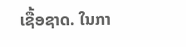ເຊື້ອຊາດ. ໃນກາ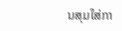ນສຸມໃສ່ກາ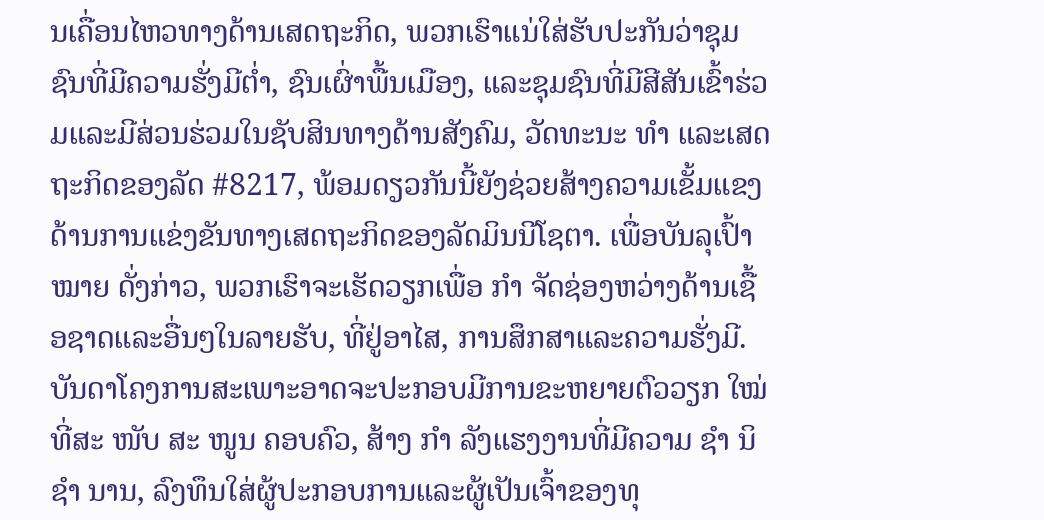ນເຄື່ອນໄຫວທາງດ້ານເສດຖະກິດ, ພວກເຮົາແນ່ໃສ່ຮັບປະກັນວ່າຊຸມຊົນທີ່ມີຄວາມຮັ່ງມີຕໍ່າ, ຊົນເຜົ່າພື້ນເມືອງ, ແລະຊຸມຊົນທີ່ມີສີສັນເຂົ້າຮ່ວມແລະມີສ່ວນຮ່ວມໃນຊັບສິນທາງດ້ານສັງຄົມ, ວັດທະນະ ທຳ ແລະເສດຖະກິດຂອງລັດ #8217, ພ້ອມດຽວກັນນີ້ຍັງຊ່ວຍສ້າງຄວາມເຂັ້ມແຂງດ້ານການແຂ່ງຂັນທາງເສດຖະກິດຂອງລັດມິນນີໂຊຕາ. ເພື່ອບັນລຸເປົ້າ ໝາຍ ດັ່ງກ່າວ, ພວກເຮົາຈະເຮັດວຽກເພື່ອ ກຳ ຈັດຊ່ອງຫວ່າງດ້ານເຊື້ອຊາດແລະອື່ນໆໃນລາຍຮັບ, ທີ່ຢູ່ອາໄສ, ການສຶກສາແລະຄວາມຮັ່ງມີ. ບັນດາໂຄງການສະເພາະອາດຈະປະກອບມີການຂະຫຍາຍຕົວວຽກ ໃໝ່ ທີ່ສະ ໜັບ ສະ ໜູນ ຄອບຄົວ, ສ້າງ ກຳ ລັງແຮງງານທີ່ມີຄວາມ ຊຳ ນິ ຊຳ ນານ, ລົງທຶນໃສ່ຜູ້ປະກອບການແລະຜູ້ເປັນເຈົ້າຂອງທຸ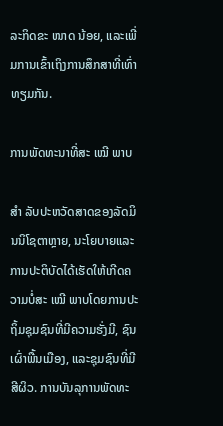ລະກິດຂະ ໜາດ ນ້ອຍ, ແລະເພີ່ມການເຂົ້າເຖິງການສຶກສາທີ່ເທົ່າທຽມກັນ.

ການພັດທະນາທີ່ສະ ເໝີ ພາບ

ສຳ ລັບປະຫວັດສາດຂອງລັດມິນນິໂຊຕາຫຼາຍ, ນະໂຍບາຍແລະການປະຕິບັດໄດ້ເຮັດໃຫ້ເກີດຄວາມບໍ່ສະ ເໝີ ພາບໂດຍການປະຖິ້ມຊຸມຊົນທີ່ມີຄວາມຮັ່ງມີ, ຊົນເຜົ່າພື້ນເມືອງ, ແລະຊຸມຊົນທີ່ມີສີຜິວ. ການບັນລຸການພັດທະ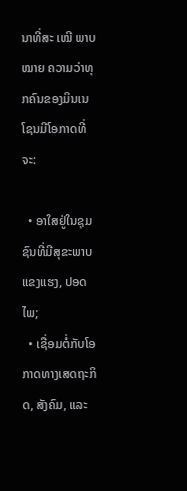ນາທີ່ສະ ເໝີ ພາບ ໝາຍ ຄວາມວ່າທຸກຄົນຂອງມິນເນໂຊນມີໂອກາດທີ່ຈະ:

  • ອາໃສຢູ່ໃນຊຸມຊົນທີ່ມີສຸຂະພາບແຂງແຮງ, ປອດໄພ;
  • ເຊື່ອມຕໍ່ກັບໂອກາດທາງເສດຖະກິດ, ສັງຄົມ, ແລະ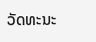ວັດທະນະ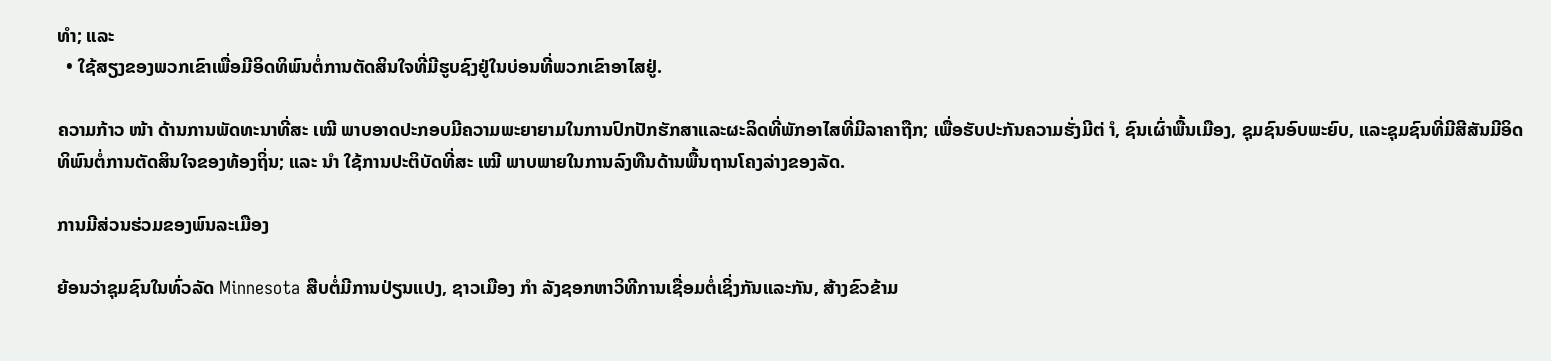ທຳ; ແລະ
  • ໃຊ້ສຽງຂອງພວກເຂົາເພື່ອມີອິດທິພົນຕໍ່ການຕັດສິນໃຈທີ່ມີຮູບຊົງຢູ່ໃນບ່ອນທີ່ພວກເຂົາອາໄສຢູ່.

ຄວາມກ້າວ ໜ້າ ດ້ານການພັດທະນາທີ່ສະ ເໝີ ພາບອາດປະກອບມີຄວາມພະຍາຍາມໃນການປົກປັກຮັກສາແລະຜະລິດທີ່ພັກອາໄສທີ່ມີລາຄາຖືກ; ເພື່ອຮັບປະກັນຄວາມຮັ່ງມີຕ່ ຳ, ຊົນເຜົ່າພື້ນເມືອງ, ຊຸມຊົນອົບພະຍົບ, ແລະຊຸມຊົນທີ່ມີສີສັນມີອິດທິພົນຕໍ່ການຕັດສິນໃຈຂອງທ້ອງຖິ່ນ; ແລະ ນຳ ໃຊ້ການປະຕິບັດທີ່ສະ ເໝີ ພາບພາຍໃນການລົງທືນດ້ານພື້ນຖານໂຄງລ່າງຂອງລັດ.

ການມີສ່ວນຮ່ວມຂອງພົນລະເມືອງ

ຍ້ອນວ່າຊຸມຊົນໃນທົ່ວລັດ Minnesota ສືບຕໍ່ມີການປ່ຽນແປງ, ຊາວເມືອງ ກຳ ລັງຊອກຫາວິທີການເຊື່ອມຕໍ່ເຊິ່ງກັນແລະກັນ, ສ້າງຂົວຂ້າມ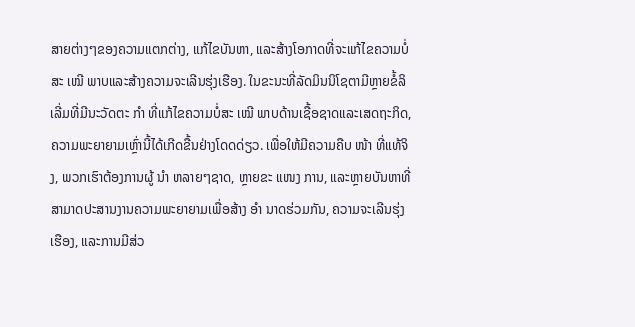ສາຍຕ່າງໆຂອງຄວາມແຕກຕ່າງ, ແກ້ໄຂບັນຫາ, ແລະສ້າງໂອກາດທີ່ຈະແກ້ໄຂຄວາມບໍ່ສະ ເໝີ ພາບແລະສ້າງຄວາມຈະເລີນຮຸ່ງເຮືອງ. ໃນຂະນະທີ່ລັດມິນນິໂຊຕາມີຫຼາຍຂໍ້ລິເລີ່ມທີ່ມີນະວັດຕະ ກຳ ທີ່ແກ້ໄຂຄວາມບໍ່ສະ ເໝີ ພາບດ້ານເຊື້ອຊາດແລະເສດຖະກິດ, ຄວາມພະຍາຍາມເຫຼົ່ານີ້ໄດ້ເກີດຂື້ນຢ່າງໂດດດ່ຽວ. ເພື່ອໃຫ້ມີຄວາມຄືບ ໜ້າ ທີ່ແທ້ຈິງ, ພວກເຮົາຕ້ອງການຜູ້ ນຳ ຫລາຍໆຊາດ, ຫຼາຍຂະ ແໜງ ການ, ແລະຫຼາຍບັນຫາທີ່ສາມາດປະສານງານຄວາມພະຍາຍາມເພື່ອສ້າງ ອຳ ນາດຮ່ວມກັນ, ຄວາມຈະເລີນຮຸ່ງເຮືອງ, ແລະການມີສ່ວ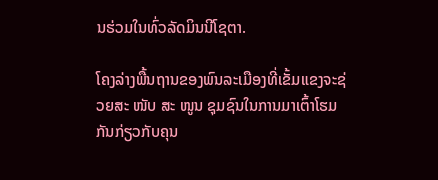ນຮ່ວມໃນທົ່ວລັດມິນນີໂຊຕາ.

ໂຄງລ່າງພື້ນຖານຂອງພົນລະເມືອງທີ່ເຂັ້ມແຂງຈະຊ່ວຍສະ ໜັບ ສະ ໜູນ ຊຸມຊົນໃນການມາເຕົ້າໂຮມກັນກ່ຽວກັບຄຸນ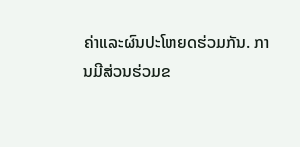ຄ່າແລະຜົນປະໂຫຍດຮ່ວມກັນ. ການມີສ່ວນຮ່ວມຂ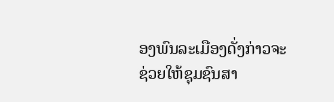ອງພົນລະເມືອງດັ່ງກ່າວຈະຊ່ວຍໃຫ້ຊຸມຊົນສາ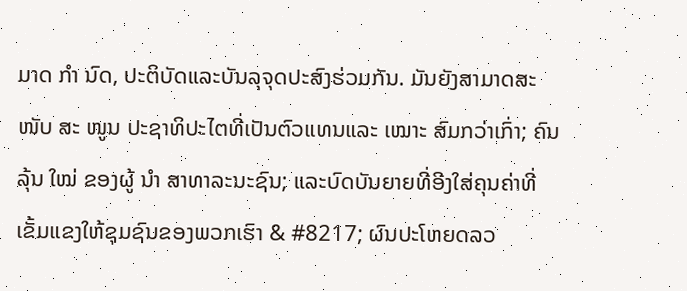ມາດ ກຳ ນົດ, ປະຕິບັດແລະບັນລຸຈຸດປະສົງຮ່ວມກັນ. ມັນຍັງສາມາດສະ ໜັບ ສະ ໜູນ ປະຊາທິປະໄຕທີ່ເປັນຕົວແທນແລະ ເໝາະ ສົມກວ່າເກົ່າ; ຄົນລຸ້ນ ໃໝ່ ຂອງຜູ້ ນຳ ສາທາລະນະຊົນ; ແລະບົດບັນຍາຍທີ່ອີງໃສ່ຄຸນຄ່າທີ່ເຂັ້ມແຂງໃຫ້ຊຸມຊົນຂອງພວກເຮົາ & #8217; ຜົນປະໂຫຍດລວ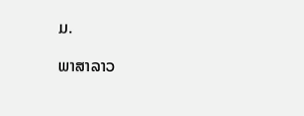ມ.

ພາສາລາວ